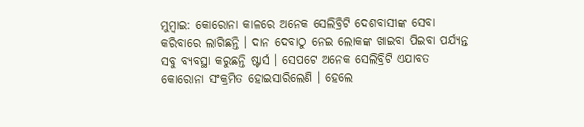ମୁମ୍ବାଇ: କୋରୋନା କାଳରେ ଅନେକ ସେଲିବ୍ରିଟି ଦେଶବାସୀଙ୍କ ସେବା କରିବାରେ ଲାଗିଛନ୍ତି । ଦାନ ଦେବାଠୁ ନେଇ ଲୋକଙ୍କ ଖାଇବା ପିଇବା ପର୍ଯ୍ୟନ୍ତ ସବୁ ବ୍ୟବସ୍ଥା କରୁଛନ୍ତି ଷ୍ଟାର୍ସ । ସେପଟେ ଅନେକ ସେଲିବ୍ରିଟି ଏଯାବତ କୋରୋନା ସଂକ୍ରମିତ ହୋଇସାରିଲେଣି । ହେଲେ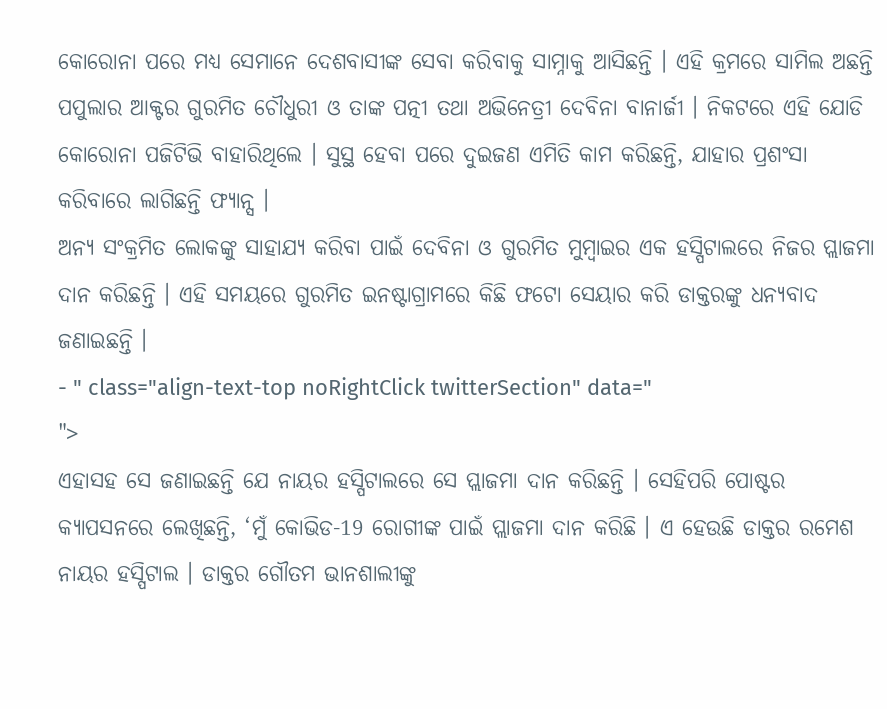କୋରୋନା ପରେ ମଧ୍ୟ ସେମାନେ ଦେଶବାସୀଙ୍କ ସେବା କରିବାକୁ ସାମ୍ନାକୁ ଆସିଛନ୍ତି । ଏହି କ୍ରମରେ ସାମିଲ ଅଛନ୍ତି ପପୁଲାର ଆକ୍ଟର ଗୁରମିତ ଚୌଧୁରୀ ଓ ତାଙ୍କ ପତ୍ନୀ ତଥା ଅଭିନେତ୍ରୀ ଦେବିନା ବାନାର୍ଜୀ । ନିକଟରେ ଏହି ଯୋଡି କୋରୋନା ପଜିଟିଭି ବାହାରିଥିଲେ । ସୁସ୍ଥ ହେବା ପରେ ଦୁଇଜଣ ଏମିତି କାମ କରିଛନ୍ତି, ଯାହାର ପ୍ରଶଂସା କରିବାରେ ଲାଗିଛନ୍ତି ଫ୍ୟାନ୍ସ ।
ଅନ୍ୟ ସଂକ୍ରମିତ ଲୋକଙ୍କୁ ସାହାଯ୍ୟ କରିବା ପାଇଁ ଦେବିନା ଓ ଗୁରମିତ ମୁମ୍ବାଇର ଏକ ହସ୍ପିଟାଲରେ ନିଜର ପ୍ଲାଜମା ଦାନ କରିଛନ୍ତି । ଏହି ସମୟରେ ଗୁରମିତ ଇନଷ୍ଟାଗ୍ରାମରେ କିଛି ଫଟୋ ସେୟାର କରି ଡାକ୍ତରଙ୍କୁ ଧନ୍ୟବାଦ ଜଣାଇଛନ୍ତି ।
- " class="align-text-top noRightClick twitterSection" data="
">
ଏହାସହ ସେ ଜଣାଇଛନ୍ତି ଯେ ନାୟର ହସ୍ପିଟାଲରେ ସେ ପ୍ଲାଜମା ଦାନ କରିଛନ୍ତି । ସେହିପରି ପୋଷ୍ଟର କ୍ୟାପସନରେ ଲେଖିଛନ୍ତି, ‘ମୁଁ କୋଭିଡ-19 ରୋଗୀଙ୍କ ପାଇଁ ପ୍ଲାଜମା ଦାନ କରିଛି । ଏ ହେଉଛି ଡାକ୍ତର ରମେଶ ନାୟର ହସ୍ପିଟାଲ । ଡାକ୍ତର ଗୌତମ ଭାନଶାଲୀଙ୍କୁ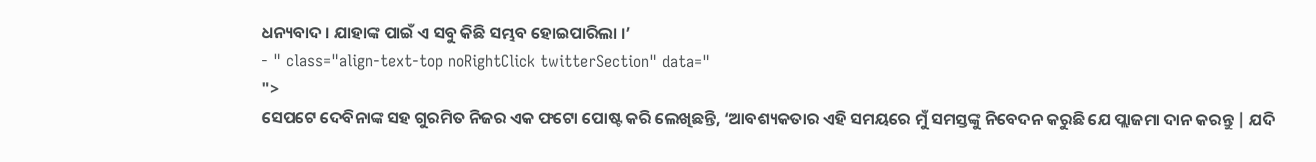ଧନ୍ୟବାଦ । ଯାହାଙ୍କ ପାଇଁ ଏ ସବୁ କିଛି ସମ୍ଭବ ହୋଇପାରିଲା ।’
- " class="align-text-top noRightClick twitterSection" data="
">
ସେପଟେ ଦେବିନାଙ୍କ ସହ ଗୁରମିତ ନିଜର ଏକ ଫଟୋ ପୋଷ୍ଟ କରି ଲେଖିଛନ୍ତି, ‘ଆବଶ୍ୟକତାର ଏହି ସମୟରେ ମୁଁ ସମସ୍ତଙ୍କୁ ନିବେଦନ କରୁଛି ଯେ ପ୍ଲାଜମା ଦାନ କରନ୍ତୁ | ଯଦି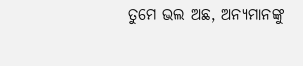ତୁମେ ଭଲ ଅଛ, ଅନ୍ୟମାନଙ୍କୁ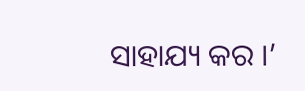ସାହାଯ୍ୟ କର ।’